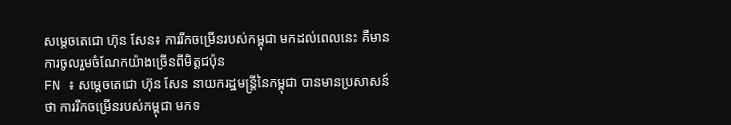សម្ដេចតេជោ ហ៊ុន សែន៖ ការរីកចម្រើនរបស់កម្ពុជា មកដល់ពេលនេះ គឺមានការចូលរួមចំណែកយ៉ាងច្រើនពីមិត្តជប៉ុន
FN ៖ សម្ដេចតេជោ ហ៊ុន សែន នាយករដ្ឋមន្ត្រីនៃកម្ពុជា បានមានប្រសាសន៍ថា ការរីកចម្រើនរបស់កម្ពុជា មកទ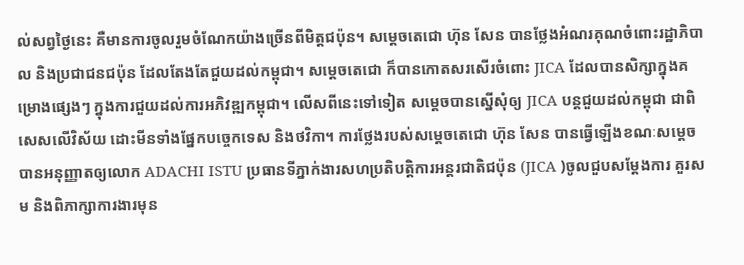ល់សព្វថ្ងៃនេះ គឺមានការចូលរួមចំណែកយ៉ាងច្រើនពីមិត្តជប៉ុន។ សម្ដេចតេជោ ហ៊ុន សែន បានថ្លែងអំណរគុណចំពោះរដ្ឋាភិបាល និងប្រជាជនជប៉ុន ដែលតែងតែជួយដល់កម្ពុជា។ សម្តេចតេជោ ក៏បានកោតសរសើរចំពោះ JICA ដែលបានសិក្សាក្នុងគម្រោងផ្សេងៗ ក្នុងការជួយដល់ការអភិវឌ្ឍកម្ពុជា។ លើសពីនេះទៅទៀត សម្ដេចបានស្នើសុំឲ្យ JICA បន្តជួយដល់កម្ពុជា ជាពិសេសលើវិស័យ ដោះមីនទាំងផ្នែកបច្ចេកទេស និងថវិកា។ ការថ្លែងរបស់សម្តេចតេជោ ហ៊ុន សែន បានធ្វើឡើងខណៈសម្តេច បានអនុញ្ញាតឲ្យលោក ADACHI ISTU ប្រធានទីភ្នាក់ងារសហប្រតិបត្តិការអន្តរជាតិជប៉ុន (JICA )ចូលជួបសម្តែងការ គួរសម និងពិភាក្សាការងារមុន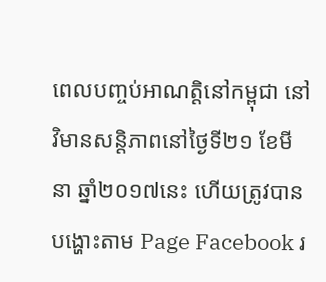ពេលបញ្ចប់អាណត្តិនៅកម្ពុជា នៅវិមានសន្តិភាពនៅថ្ងៃទី២១ ខែមីនា ឆ្នាំ២០១៧នេះ ហើយត្រូវបានបង្ហោះតាម Page Facebook រ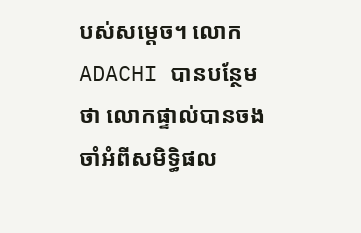បស់សម្តេច។ លោក ADACHI បានបន្ថែមថា លោកផ្ទាល់បានចងចាំអំពីសមិទ្ធិផល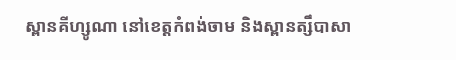ស្ពានគីហ្សូណា នៅខេត្តកំពង់ចាម និងស្ពានត្សឹបាសា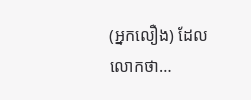(អ្នកលឿង) ដែលលោកថា…